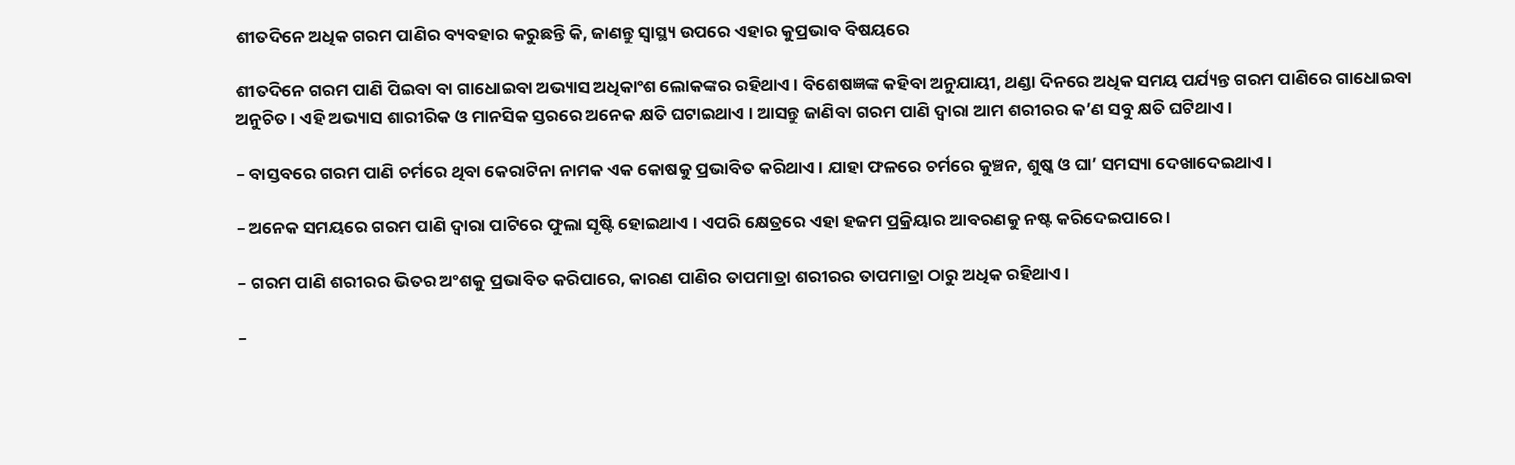ଶୀତଦିନେ ଅଧିକ ଗରମ ପାଣିର ବ୍ୟବହାର କରୁଛନ୍ତି କି, ଜାଣନ୍ତୁ ସ୍ୱାସ୍ଥ୍ୟ ଉପରେ ଏହାର କୁପ୍ରଭାବ ବିଷୟରେ

ଶୀତଦିନେ ଗରମ ପାଣି ପିଇବା ବା ଗାଧୋଇବା ଅଭ୍ୟାସ ଅଧିକାଂଶ ଲୋକଙ୍କର ରହିଥାଏ । ବିଶେଷଜ୍ଞଙ୍କ କହିବା ଅନୁଯାୟୀ, ଥଣ୍ଡା ଦିନରେ ଅଧିକ ସମୟ ପର୍ଯ୍ୟନ୍ତ ଗରମ ପାଣିରେ ଗାଧୋଇବା ଅନୁଚିତ । ଏହି ଅଭ୍ୟାସ ଶାରୀରିକ ଓ ମାନସିକ ସ୍ତରରେ ଅନେକ କ୍ଷତି ଘଟାଇଥାଏ । ଆସନ୍ତୁ ଜାଣିବା ଗରମ ପାଣି ଦ୍ୱାରା ଆମ ଶରୀରର କ’ଣ ସବୁ କ୍ଷତି ଘଟିଥାଏ ।

– ବାସ୍ତବରେ ଗରମ ପାଣି ଚର୍ମରେ ଥିବା କେରାଟିନା ନାମକ ଏକ କୋଷକୁ ପ୍ରଭାବିତ କରିଥାଏ । ଯାହା ଫଳରେ ଚର୍ମରେ କୁଞ୍ଚନ, ଶୁଷ୍କ ଓ ଘା’ ସମସ୍ୟା ଦେଖାଦେଇଥାଏ ।

– ଅନେକ ସମୟରେ ଗରମ ପାଣି ଦ୍ୱାରା ପାଟିରେ ଫୁଲା ସୃଷ୍ଟି ହୋଇଥାଏ । ଏପରି କ୍ଷେତ୍ରରେ ଏହା ହଜମ ପ୍ରକ୍ରିୟାର ଆବରଣକୁ ନଷ୍ଟ କରିଦେଇପାରେ ।

– ଗରମ ପାଣି ଶରୀରର ଭିତର ଅଂଶକୁ ପ୍ରଭାବିତ କରିପାରେ, କାରଣ ପାଣିର ତାପମାତ୍ରା ଶରୀରର ତାପମାତ୍ରା ଠାରୁ ଅଧିକ ରହିଥାଏ ।

–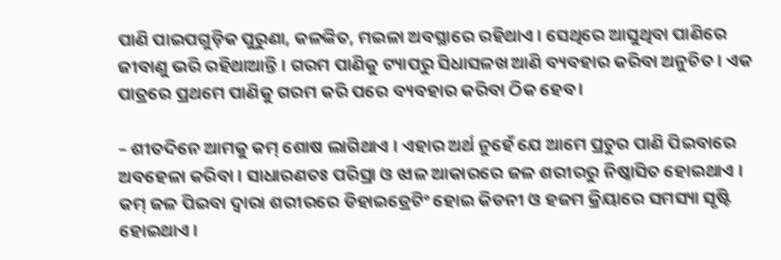ପାଣି ପାଇପଗୁଡ଼ିକ ପୁରୁଣା, କଳଙ୍କିତ, ମଇଳା ଅବସ୍ଥାରେ ରହିଥାଏ । ସେଥିରେ ଆସୁଥିବା ପାଣିରେ ଜୀବାଣୁ ଭରି ରହିଥାଆନ୍ତି । ଗରମ ପାଣିକୁ ଟ୍ୟାପରୁ ସିଧାସଳଖ ଆଣି ବ୍ୟବହାର କରିବା ଅନୁଚିତ । ଏକ ପାତ୍ରରେ ପ୍ରଥମେ ପାଣିକୁ ଗରମ କରି ପରେ ବ୍ୟବହାର କରିବା ଠିକ ହେବ ।

– ଶୀତଦିନେ ଆମକୁ କମ୍ ଶୋଷ ଲାଗିଥାଏ । ଏହାର ଅର୍ଥ ନୁହେଁ ଯେ ଆମେ ପ୍ରଚୁର ପାଣି ପିଇବାରେ ଅବହେଳା କରିବା । ସାଧାରଣତଃ ପରିସ୍ରା ଓ ଝାଳ ଆକାରରେ ଜଳ ଶରୀରରୁ ନିଷ୍କାସିତ ହୋଇଥାଏ । କମ୍ ଜଳ ପିଇବା ଦ୍ୱାରା ଶରୀରରେ ଡିହାଇଡ୍ରେଟିଂ ହୋଇ କିଡନୀ ଓ ହଜମ କ୍ରିୟାରେ ସମସ୍ୟା ସୃଷ୍ଟି ହୋଇଥାଏ ।